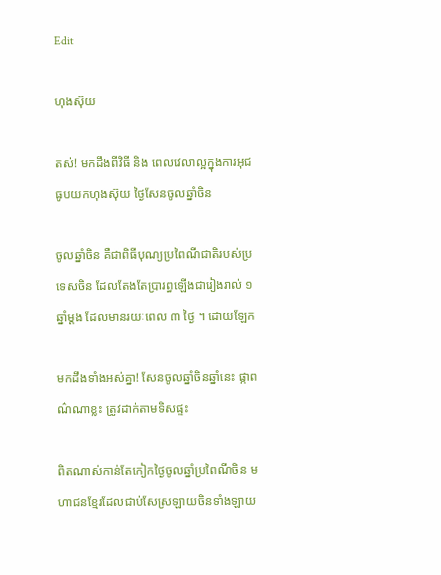Edit

ហុងស៊ុយ

តស់! មកដឹងពីវិធី និង ពេលវេលាល្អក្នុងការអុជធូបយកហុងស៊ុយ ថ្ងៃសែនចូលឆ្នាំចិន

ចូលឆ្នាំចិន គឺជាពិធីបុណ្យប្រពៃណីជាតិរបស់ប្រទេសចិន ដែលតែងតែប្រារព្ធឡើងជារៀងរាល់ ១ ឆ្នាំម្ដង ដែលមានរយៈពេល ៣ ថ្ងៃ ។ ដោយឡែក

មកដឹងទាំងអស់គ្នា! សែនចូលឆ្នាំចិនឆ្នាំនេះ ផ្កាពណ៌ណាខ្លះ ត្រូវដាក់តាមទិសផ្ទះ

ពិតណាស់កាន់តែកៀកថ្ងៃចូលឆ្នាំប្រពៃណីចិន មហាជនខ្មែរដែលជាប់សែស្រឡាយចិនទាំងឡាយ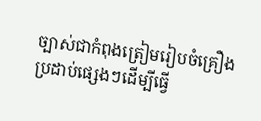ច្បាស់ជាកំពុងត្រៀមរៀបចំគ្រឿងប្រដាប់ផ្សេងៗដើម្បីធ្វើ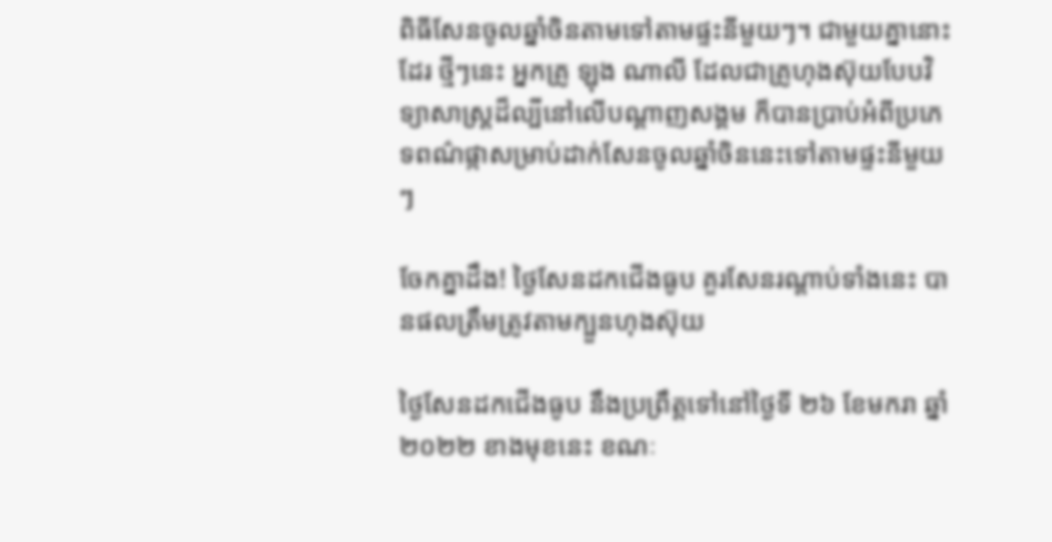ពិធីសែនចូលឆ្នាំចិនតាមទៅតាមផ្ទះនីមួយៗ។ ជាមួយគ្នានោះដែរ ថ្មីៗនេះ អ្នកគ្រូ ឡុង ណាលី ដែលជាគ្រូហុងស៊ុយបែបវិទ្យាសាស្រ្តដ៏ល្បីនៅលើបណ្ដាញសង្គម ក៏បានប្រាប់អំពីប្រភេទពណ៌ផ្កាសម្រាប់ដាក់សែនចូលឆ្នាំចិននេះទៅតាមផ្ទះនីមួយៗ

ចែកគ្នាដឹង! ថ្ងៃសែនដកជើងធូប គួរសែនរណ្ដាប់ទាំងនេះ បានផលត្រឹមត្រូវតាមក្បួនហុងស៊ុយ

ថ្ងៃសែនដកជើងធូប នឹងប្រព្រឹត្តទៅនៅថ្ងៃទី ២៦ ខែមករា ឆ្នាំ ២០២២ ខាងមុខនេះ ខណៈ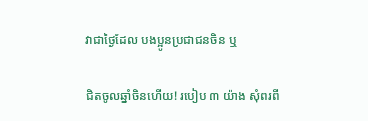វាជាថ្ងៃដែល បងប្អូនប្រជាជនចិន ឬ

ជិតចូលឆ្នាំចិនហើយ! របៀប ៣ យ៉ាង សុំពរពី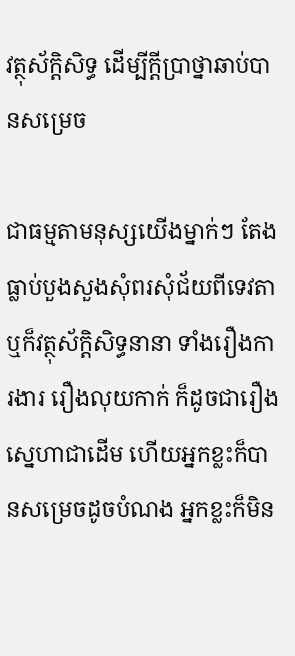វត្ថុស័ក្តិសិទ្ធ ដើម្បីក្តីប្រាថ្នាឆាប់បានសម្រេច

ជាធម្មតាមនុស្សយើងម្នាក់ៗ តែងធ្លាប់បួងសួងសុំពរសុំជ័យពីទេវតា ឬក៏វត្ថុស័ក្តិសិទ្ធនានា ទាំងរឿងការងារ រឿងលុយកាក់ ក៏ដូចជារឿងស្នេហាជាដើម ហើយអ្នកខ្លះក៏បានសម្រេចដូចបំណង អ្នកខ្លះក៏មិន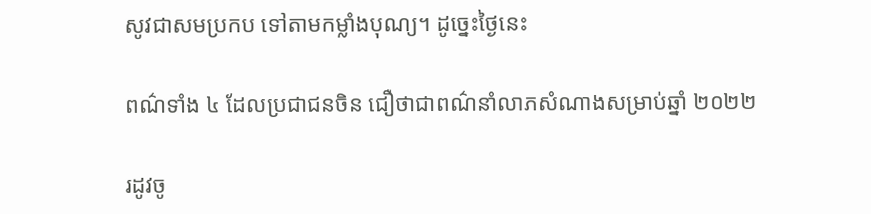សូវជាសមប្រកប ទៅតាមកម្លាំងបុណ្យ។ ដូច្នេះថ្ងៃនេះ

ពណ៌ទាំង ៤ ដែលប្រជាជនចិន ជឿថាជាពណ៌នាំលាភសំណាងសម្រាប់ឆ្នាំ ២០២២

រដូវចូ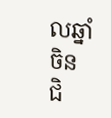លឆ្នាំចិន ជិ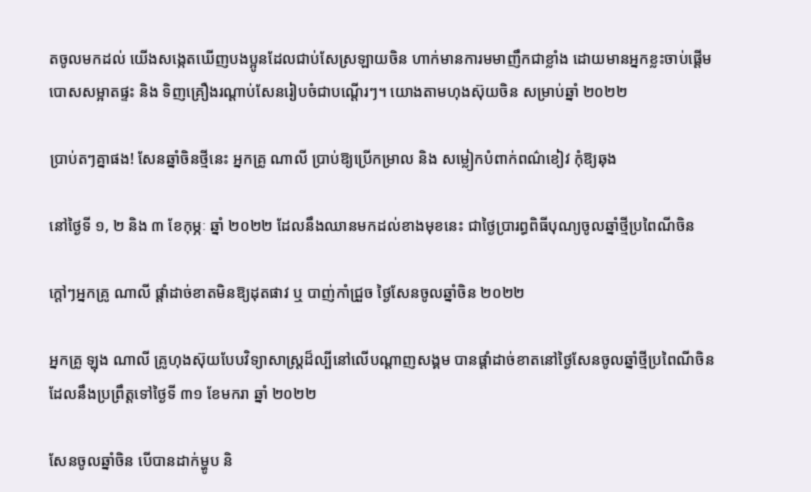តចូលមកដល់ យើងសង្កេតឃើញបងប្អូនដែលជាប់សែស្រឡាយចិន ហាក់មានការមមាញឹកជាខ្លាំង ដោយមានអ្នកខ្លះចាប់ផ្តើមបោសសម្អាតផ្ទះ និង ទិញគ្រឿងរណ្តាប់សែនរៀបចំជាបណ្តើរៗ។ យោងតាមហុងស៊ុយចិន សម្រាប់ឆ្នាំ ២០២២

ប្រាប់តៗគ្នាផង! សែនឆ្នាំចិនថ្មីនេះ អ្នកគ្រូ ណាលី ប្រាប់ឱ្យប្រើកម្រាល និង សម្លៀកបំពាក់ពណ៌ខៀវ កុំឱ្យឆុង

នៅថ្ងៃទី ១, ២ និង ៣ ខែកុម្ភៈ ឆ្នាំ ២០២២ ដែលនឹងឈានមកដល់ខាងមុខនេះ ជាថ្ងៃប្រារព្ធពិធីបុណ្យចូលឆ្នាំថ្មីប្រពៃណីចិន

ក្តៅៗអ្នកគ្រូ ណាលី ផ្ដាំដាច់ខាតមិនឱ្យដុតផាវ ឬ បាញ់កាំជ្រួច ថ្ងៃសែនចូលឆ្នាំចិន ២០២២

អ្នកគ្រូ ឡុង ណាលី គ្រូហុងស៊ុយបែបវិទ្យាសាស្រ្តដ៏ល្បីនៅលើបណ្ដាញសង្គម បានផ្ដាំដាច់ខាតនៅថ្ងៃសែនចូលឆ្នាំថ្មីប្រពៃណីចិន ដែលនឹងប្រព្រឹត្តទៅថ្ងៃទី ៣១ ខែមករា ឆ្នាំ ២០២២

សែនចូលឆ្នាំចិន បើបានដាក់ម្ហូប និ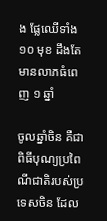ង ផ្លែឈើទាំង ១០ មុខ ដឹងតែមានលាភធំពេញ ១ ឆ្នាំ

ចូលឆ្នាំចិន គឺជាពិធីបុណ្យប្រពៃណីជាតិរបស់ប្រទេសចិន ដែល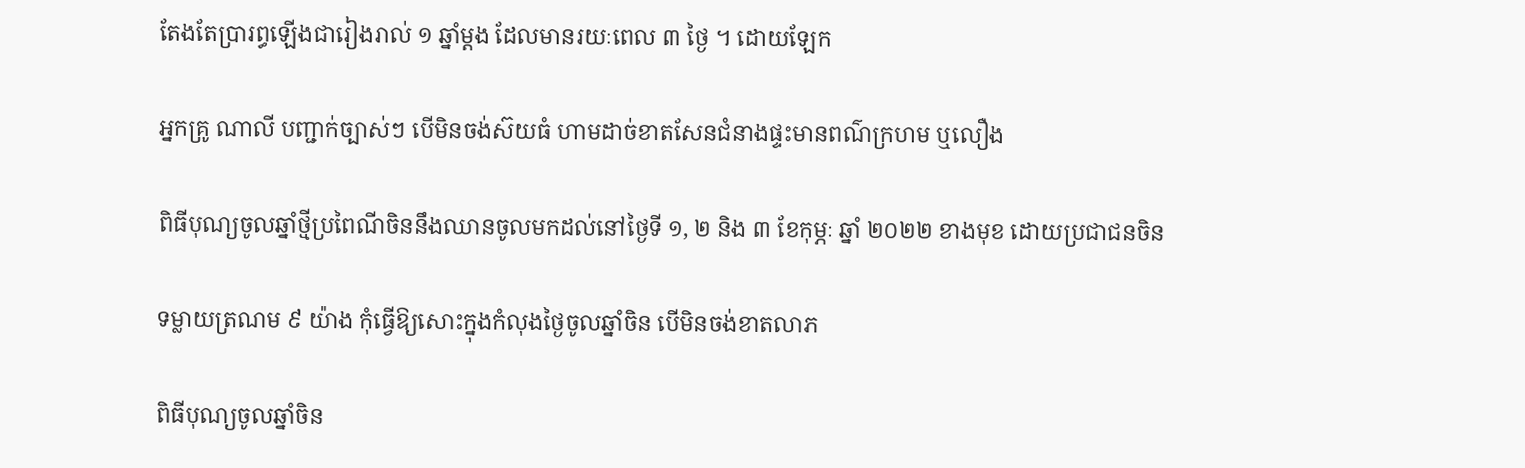តែងតែប្រារព្ធឡើងជារៀងរាល់ ១ ឆ្នាំម្ដង ដែលមានរយៈពេល ៣ ថ្ងៃ ។ ដោយឡែក

អ្នកគ្រូ ណាលី បញ្ជាក់ច្បាស់ៗ បើមិនចង់ស៊យធំ ហាមដាច់ខាតសែនជំនាងផ្ទះមានពណ៌ក្រហម ឬលឿង

ពិធីបុណ្យចូលឆ្នាំថ្មីប្រពៃណីចិននឹងឈានចូលមកដល់នៅថ្ងៃទី ១, ២ និង ៣ ខែកុម្ភៈ ឆ្នាំ ២០២២ ខាងមុខ ដោយប្រជាជនចិន

ទម្លាយត្រណម ៩ យ៉ាង កុំធ្វើឱ្យសោះក្នុងកំលុងថ្ងៃចូលឆ្នាំចិន បើមិនចង់ខាតលាភ

ពិធីបុណ្យចូលឆ្នាំចិន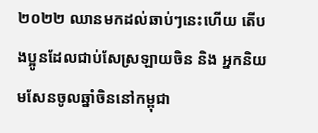២០២២ ឈានមកដល់ឆាប់ៗនេះហើយ តើបងប្អូនដែលជាប់សែស្រឡាយចិន និង អ្នកនិយមសែនចូលឆ្នាំចិននៅកម្ពុជា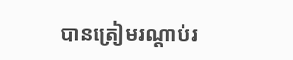បានត្រៀមរណ្ដាប់រ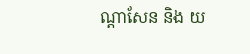ណ្ដាសែន និង យ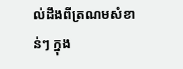ល់ដឹងពីត្រណមសំខាន់ៗ ក្នុង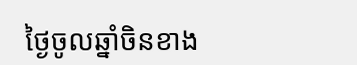ថ្ងៃចូលឆ្នាំចិនខាង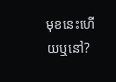មុខនេះហើយឬនៅ?